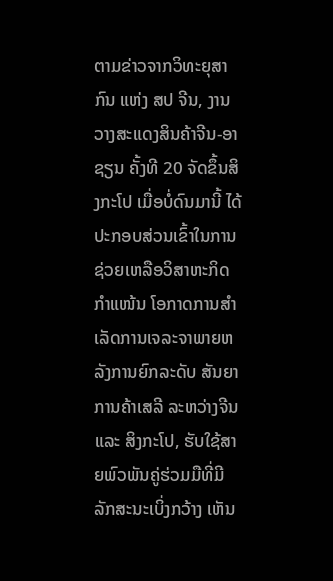ຕາມຂ່າວຈາກວິທະຍຸສາກົນ ແຫ່ງ ສປ ຈີນ, ງານວາງສະແດງສິນຄ້າຈີນ-ອາຊຽນ ຄັ້ງທີ 20 ຈັດຂຶ້ນສິງກະໂປ ເມື່ອບໍ່ດົນມານີ້ ໄດ້ປະກອບສ່ວນເຂົ້າໃນການຊ່ວຍເຫລືອວິສາຫະກິດກໍາແໜ້ນ ໂອກາດການສໍາເລັດການເຈລະຈາພາຍຫລັງການຍົກລະດັບ ສັນຍາການຄ້າເສລີ ລະຫວ່າງຈີນ ແລະ ສິງກະໂປ, ຮັບໃຊ້ສາຍພົວພັນຄູ່ຮ່ວມມືທີ່ມີລັກສະນະເບິ່ງກວ້າງ ເຫັນ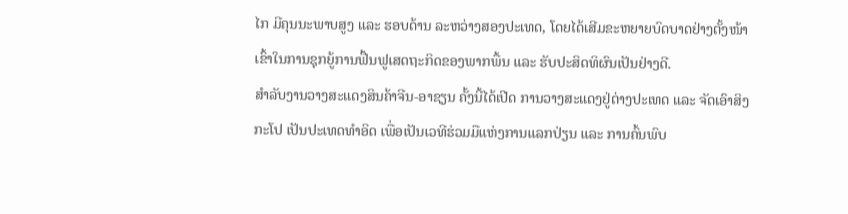ໄກ ມີຄຸນນະພາບສູງ ແລະ ຮອບດ້ານ ລະຫວ່າງສອງປະເທດ, ໂດຍໄດ້ເສີມຂະຫຍາຍບົດບາດຢ່າງຕັ້ງໜ້າເຂົ້າໃນການຊຸກຍູ້ການຟື້ນຟູເສດຖະກິດຂອງພາກພື້ນ ແລະ ຮັບປະສິດທິຜົນເປັນຢ່າງດີ.
ສຳລັບງານວາງສະແດງສິນຄ້າຈີນ-ອາຊຽນ ຄັ້ງນີ້ໄດ້ເປີດ ການວາງສະແດງຢູ່ຕ່າງປະເທດ ແລະ ຈັດເອົາສິງກະໂປ ເປັນປະເທດທໍາອິດ ເພື່ອເປັນເວທີຮ່ວມມືແຫ່ງການແລກປ່ຽນ ແລະ ການຄົ້ນພົບ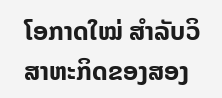ໂອກາດໃໝ່ ສໍາລັບວິສາຫະກິດຂອງສອງ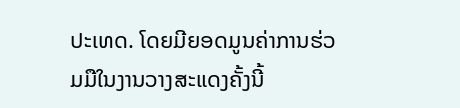ປະເທດ. ໂດຍມີຍອດມູນຄ່າການຮ່ວມມືໃນງານວາງສະແດງຄັ້ງນີ້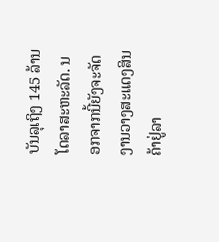ບັນລຸເຖິງ 145 ລ້ານໂດລາສະຫະລັດ. ນອກຈາກນີ້ຍັງຈະຈັດງານວາງສະແດງສິນຄ້າຢູ່ລາ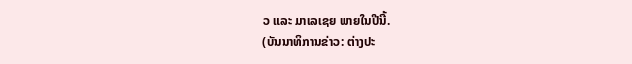ວ ແລະ ມາເລເຊຍ ພາຍໃນປີນີ້.
(ບັນນາທິການຂ່າວ: ຕ່າງປະ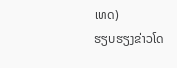ເທດ)
ຮຽບຮຽງຂ່າວໂດ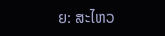ຍ: ສະໄຫວ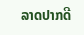ລາດປາກດີ